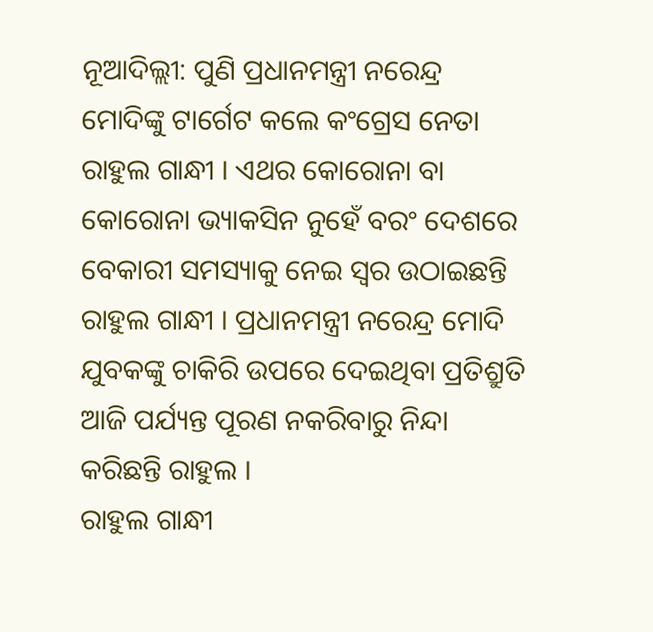ନୂଆଦିଲ୍ଲୀ: ପୁଣି ପ୍ରଧାନମନ୍ତ୍ରୀ ନରେନ୍ଦ୍ର ମୋଦିଙ୍କୁ ଟାର୍ଗେଟ କଲେ କଂଗ୍ରେସ ନେତା ରାହୁଲ ଗାନ୍ଧୀ । ଏଥର କୋରୋନା ବା କୋରୋନା ଭ୍ୟାକସିନ ନୁହେଁ ବରଂ ଦେଶରେ ବେକାରୀ ସମସ୍ୟାକୁ ନେଇ ସ୍ବର ଉଠାଇଛନ୍ତି ରାହୁଲ ଗାନ୍ଧୀ । ପ୍ରଧାନମନ୍ତ୍ରୀ ନରେନ୍ଦ୍ର ମୋଦି ଯୁବକଙ୍କୁ ଚାକିରି ଉପରେ ଦେଇଥିବା ପ୍ରତିଶ୍ରୁତି ଆଜି ପର୍ଯ୍ୟନ୍ତ ପୂରଣ ନକରିବାରୁ ନିନ୍ଦା କରିଛନ୍ତି ରାହୁଲ ।
ରାହୁଲ ଗାନ୍ଧୀ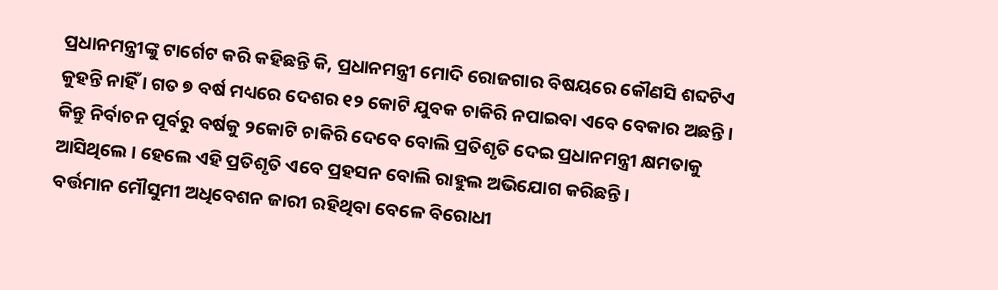ପ୍ରଧାନମନ୍ତ୍ରୀଙ୍କୁ ଟାର୍ଗେଟ କରି କହିଛନ୍ତି କି, ପ୍ରଧାନମନ୍ତ୍ରୀ ମୋଦି ରୋଜଗାର ବିଷୟରେ କୌଣସି ଶବ୍ଦଟିଏ କୁହନ୍ତି ନାହିଁ । ଗତ ୭ ବର୍ଷ ମଧ୍ୟରେ ଦେଶର ୧୨ କୋଟି ଯୁବକ ଚାକିରି ନପାଇବା ଏବେ ବେକାର ଅଛନ୍ତି । କିନ୍ତୁ ନିର୍ବାଚନ ପୂର୍ବରୁ ବର୍ଷକୁ ୨କୋଟି ଚାକିରି ଦେବେ ବୋଲି ପ୍ରତିଶୃତି ଦେଇ ପ୍ରଧାନମନ୍ତ୍ରୀ କ୍ଷମତାକୁ ଆସିଥିଲେ । ହେଲେ ଏହି ପ୍ରତିଶୃତି ଏବେ ପ୍ରହସନ ବୋଲି ରାହୁଲ ଅଭିଯୋଗ କରିଛନ୍ତି ।
ବର୍ତ୍ତମାନ ମୌସୁମୀ ଅଧିବେଶନ ଜାରୀ ରହିଥିବା ବେଳେ ବିରୋଧୀ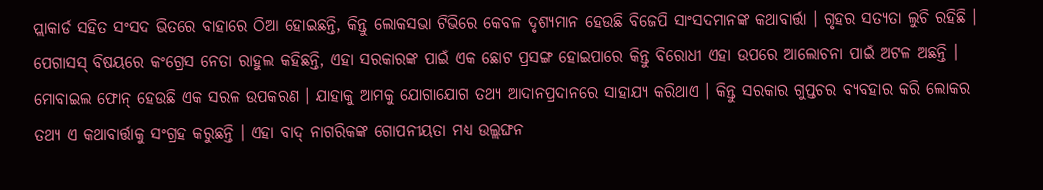ପ୍ଲାକାର୍ଡ ସହିତ ସଂସଦ ଭିତରେ ବାହାରେ ଠିଆ ହୋଇଛନ୍ତି, କିନ୍ତୁ ଲୋକସଭା ଟିଭିରେ କେବଳ ଦୃଶ୍ୟମାନ ହେଉଛି ବିଜେପି ସାଂସଦମାନଙ୍କ କଥାବାର୍ତ୍ତା । ଗୃହର ସତ୍ୟତା ଲୁଚି ରହିଛି । ପେଗାସସ୍ ବିଷୟରେ କଂଗ୍ରେସ ନେତା ରାହୁଲ କହିଛନ୍ତି, ଏହା ସରକାରଙ୍କ ପାଇଁ ଏକ ଛୋଟ ପ୍ରସଙ୍ଗ ହୋଇପାରେ କିନ୍ତୁ ବିରୋଧୀ ଏହା ଉପରେ ଆଲୋଚନା ପାଇଁ ଅଟଳ ଅଛନ୍ତି ।
ମୋବାଇଲ ଫୋନ୍ ହେଉଛି ଏକ ସରଳ ଉପକରଣ । ଯାହାକୁ ଆମକୁ ଯୋଗାଯୋଗ ତଥ୍ୟ ଆଦାନପ୍ରଦାନରେ ସାହାଯ୍ୟ କରିଥାଏ । କିନ୍ତୁ ସରକାର ଗୁପ୍ତଚର ବ୍ୟବହାର କରି ଲୋକର ତଥ୍ୟ ଏ କଥାବାର୍ତ୍ତାକୁ ସଂଗ୍ରହ କରୁଛନ୍ତି । ଏହା ବାଦ୍ ନାଗରିକଙ୍କ ଗୋପନୀୟତା ମଧ୍ୟ ଉଲ୍ଲଙ୍ଘନ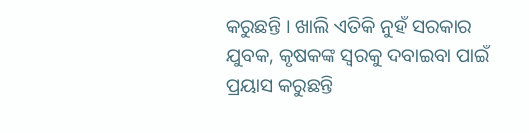କରୁଛନ୍ତି । ଖାଲି ଏତିକି ନୁହଁ ସରକାର ଯୁବକ, କୃଷକଙ୍କ ସ୍ୱରକୁ ଦବାଇବା ପାଇଁ ପ୍ରୟାସ କରୁଛନ୍ତି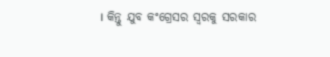। କିନ୍ତୁ ଯୁବ କଂଗ୍ରେସର ସ୍ୱରକୁ ସରକାର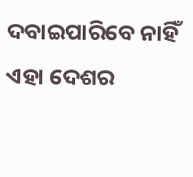ଦବାଇପାରିବେ ନାହିଁ ଏହା ଦେଶର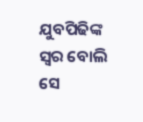ଯୁବପିଢିଙ୍କ ସ୍ୱର ବୋଲି ସେ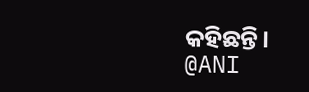କହିଛନ୍ତି।
@ANI